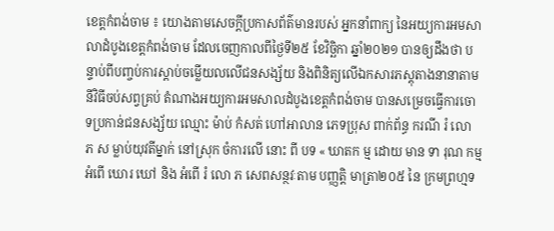ខេត្តកំពង់ចាម ៖ យោងតាមសេចក្តីប្រកាសព័ត៌មានរបស់ អ្នកនាំពាក្យ នៃអយ្យការអមសាលាដំបូងខេត្តកំពង់ចាម ដែលចេញកាលពីថ្ងៃទី២៥ ខែវិច្ឆិកា ឆ្នាំ២០២១ បានឲ្យដឹងថា បន្ទាប់ពីបញ្ចប់ការស្តាប់ចម្លើយលលើជនសង្ស័យ និងពិនិត្យលើឯកសារភស្តុតាងនានាតាមនីវិធីចប់សព្វគ្រប់ តំណាងអយ្យការអមសាលដំបូងខេត្តកំពង់ចាម បានសម្រេចធ្វើការចោទប្រកាន់ជនសង្ស័យ ឈ្មោះ ម៉ាប់ កំសត់ ហៅអាលាន ភេទប្រុស ពាក់ព័ន្ធ ករណី រំ លោ ភ ស ម្លាប់យុវតីម្នាក់ នៅស្រុក ចំការលើ នោះ ពី បទ « ឃាតក ម្ម ដោយ មាន ទា រុណ កម្ម អំពើ ឃោរ ឃៅ និង អំពើ រំ លោ ភ សេពសន្ថវៈតាម បញ្ញត្តិ មាត្រា២០៥ នៃ ក្រមព្រហ្មទ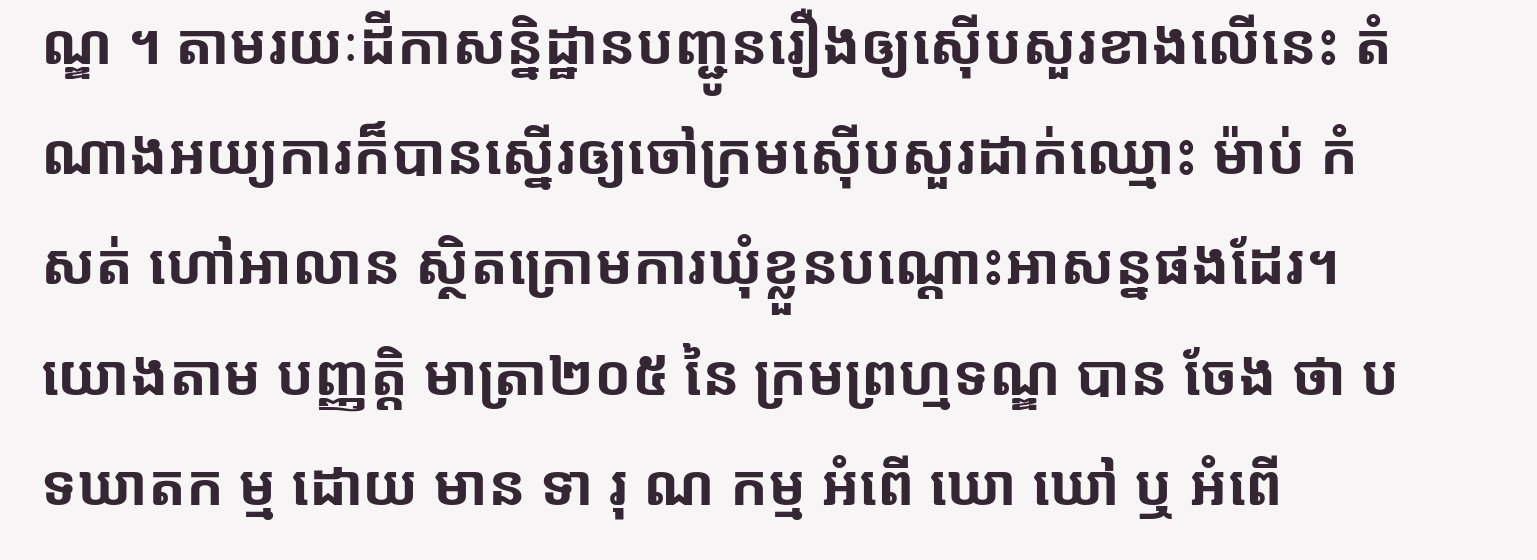ណ្ឌ ។ តាមរយៈដីកាសន្និដ្ឋានបញ្ជូនរឿងឲ្យស៊ើបសួរខាងលើនេះ តំណាងអយ្យការក៏បានស្នើរឲ្យចៅក្រមស៊ើបសួរដាក់ឈ្មោះ ម៉ាប់ កំសត់ ហៅអាលាន ស្ថិតក្រោមការឃុំខ្លួនបណ្តោះអាសន្នផងដែរ។
យោងតាម បញ្ញត្តិ មាត្រា២០៥ នៃ ក្រមព្រហ្មទណ្ឌ បាន ចែង ថា បទឃាតក ម្ម ដោយ មាន ទា រុ ណ កម្ម អំពើ ឃោ ឃៅ ឬ អំពើ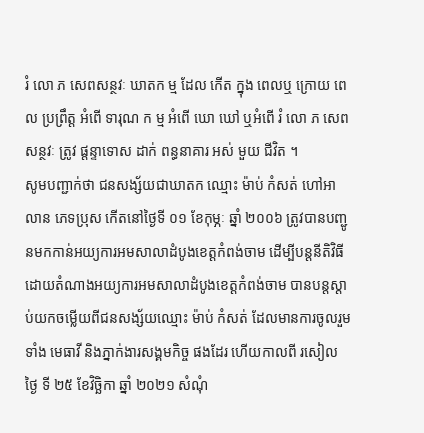រំ លោ ភ សេពសន្ថវៈ ឃាតក ម្ម ដែល កើត ក្នុង ពេលឬ ក្រោយ ពេល ប្រព្រឹត្ត អំពើ ទារុណ ក ម្ម អំពើ ឃោ ឃៅ ឬអំពើ រំ លោ ភ សេពសន្ថវៈ ត្រូវ ផ្តន្ទាទោស ដាក់ ពន្ធនាគារ អស់ មួយ ជីវិត ។
សូមបញ្ជាក់ថា ជនសង្ស័យជាឃាតក ឈ្មោះ ម៉ាប់ កំសត់ ហៅអាលាន ភេទប្រុស កើតនៅថ្ងៃទី ០១ ខែកុម្ភៈ ឆ្នាំ ២០០៦ ត្រូវបានបញ្ជូនមកកាន់អយ្យការអមសាលាដំបូងខេត្តកំពង់ចាម ដើម្បីបន្តនីតិវិធី ដោយតំណាងអយ្យការអមសាលាដំបូងខេត្តកំពង់ចាម បានបន្តស្តាប់យកចម្លើយពីជនសង្ស័យឈ្មោះ ម៉ាប់ កំសត់ ដែលមានការចូលរួមទាំង មេធាវី និងភ្នាក់ងារសង្គមកិច្ច ផងដែរ ហើយកាលពី រសៀល ថ្ងៃ ទី ២៥ ខែវិច្ឆិកា ឆ្នាំ ២០២១ សំណុំ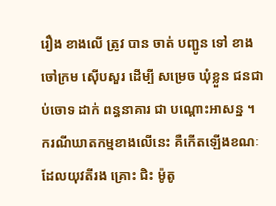រឿង ខាងលើ ត្រូវ បាន ចាត់ បញ្ជូន ទៅ ខាង ចៅក្រម ស៊ើបសួរ ដើម្បី សម្រេច ឃុំខ្លួន ជនជាប់ចោទ ដាក់ ពន្ធនាគារ ជា បណ្តោះអាសន្ន ។
ករណីឃាតកម្មខាងលើនេះ គឺកើតឡើងខណៈដែលយុវតីរង គ្រោះ ជិះ ម៉ូតូ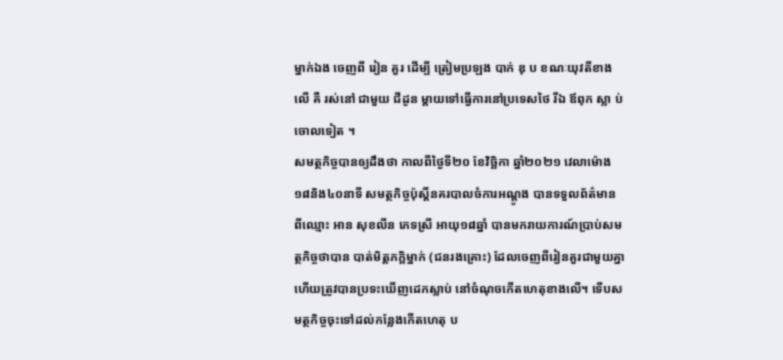ម្នាក់ឯង ចេញពី រៀន គួរ ដើម្បី ត្រៀមប្រឡង បាក់ ឌុ ប ខណៈយុវតីខាងលើ គឺ រស់នៅ ជាមួយ ជីដូន ម្តាយទៅធ្វើការនៅប្រទេសថៃ រីឯ ឪពុក ស្លា ប់ ចោលទៀត ។
សមត្ថកិច្ចបានឲ្យដឹងថា កាលពីថ្ងៃទី២០ ខែវិច្ឆិកា ឆ្នាំ២០២១ វេលាម៉ោង១៨និង៤០នាទី សមត្ថកិច្ចប៉ុស្តិ៍នគរបាលចំការអណ្តូង បានទទួលព័ត៌មាន ពីឈ្មោះ អាន សុខលីន ភេទស្រី អាយុ១៨ឆ្នាំ បានមករាយការណ៍ប្រាប់សមត្ថកិច្ចថាបាន បាត់មិត្តភក្តិម្នាក់ (ជនរងគ្រោះ) ដែលចេញពីរៀនគួរជាមួយគ្នា ហើយត្រូវបានប្រទះឃើញដេកស្លាប់ នៅចំណុចកើតហេតុខាងលើ។ ទើបសមត្ថកិច្ចចុះទៅដល់កន្លែងកើតហេតុ ប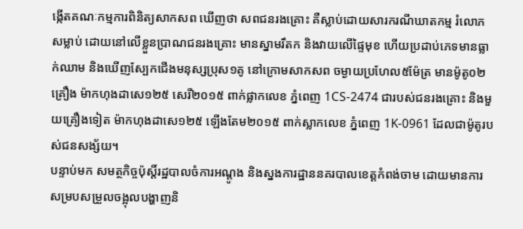ង្កើតគណៈកម្មការពិនិត្យសាកសព ឃើញថា សពជនរងគ្រោះ គឺស្លាប់ដោយសារករណីឃាតកម្ម រំលោភសម្លាប់ ដោយនៅលើខ្លួនប្រាណជនរងគ្រោះ មានស្នាមរឹតក និងវាយលើផ្ទៃមុខ ហើយប្រដាប់ភេទមានធ្លាក់ឈាម និងឃើញស្បែកជើងមនុស្សប្រុស១គូ នៅក្រោមសាកសព ចម្ងាយប្រហែល៥ម៉ែត្រ មានម៉ូតូ០២គ្រឿង ម៉ាកហុងដាសេ១២៥ សេរី២០១៥ ពាក់ផ្លាកលេខ ភ្នំពេញ 1CS-2474 ជារបស់ជនរងគ្រោះ និងមួយគ្រឿងទៀត ម៉ាកហុងដាសេ១២៥ ឡើងតែម២០១៥ ពាក់ស្លាកលេខ ភ្នំពេញ 1K-0961 ដែលជាម៉ូតូរបស់ជនសង្ស័យ។
បន្ទាប់មក សមត្ថកិច្ចប៉ុស្តិ៍រដ្ឋបាលចំការអណ្តូង និងស្នងការដ្ឋាននគរបាលខេត្តកំពង់ចាម ដោយមានការសម្របសម្រួលចង្អុលបង្ហាញនិ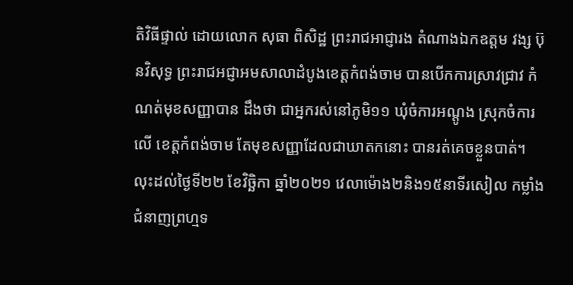តិវិធីផ្ទាល់ ដោយលោក សុធា ពិសិដ្ឋ ព្រះរាជអាជ្ញារង តំណាងឯកឧត្តម វង្ស ប៊ុនវិសុទ្ធ ព្រះរាជអជ្ញាអមសាលាដំបូងខេត្តកំពង់ចាម បានបើកការស្រាវជ្រាវ កំណត់មុខសញ្ញាបាន ដឹងថា ជាអ្នករស់នៅភូមិ១១ ឃុំចំការអណ្តូង ស្រុកចំការលើ ខេត្តកំពង់ចាម តែមុខសញ្ញាដែលជាឃាតកនោះ បានរត់គេចខ្លួនបាត់។ លុះដល់ថ្ងៃទី២២ ខែវិច្ឆិកា ឆ្នាំ២០២១ វេលាម៉ោង២និង១៥នាទីរសៀល កម្លាំងជំនាញព្រហ្មទ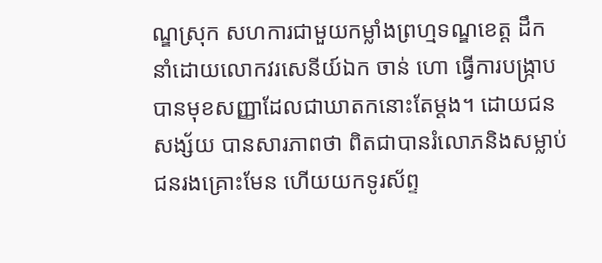ណ្ឌស្រុក សហការជាមួយកម្លាំងព្រហ្មទណ្ឌខេត្ត ដឹកនាំដោយលោកវរសេនីយ៍ឯក ចាន់ ហោ ធ្វើការបង្ក្រាបបានមុខសញ្ញាដែលជាឃាតកនោះតែម្តង។ ដោយជនសង្ស័យ បានសារភាពថា ពិតជាបានរំលោភនិងសម្លាប់ជនរងគ្រោះមែន ហើយយកទូរស័ព្ទ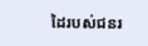ដៃរបស់ជនរ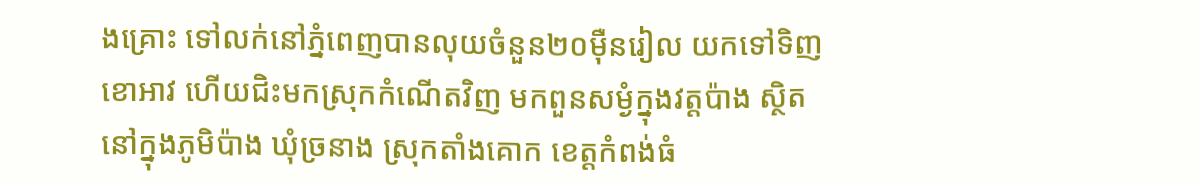ងគ្រោះ ទៅលក់នៅភ្នំពេញបានលុយចំនួន២០ម៉ឺនរៀល យកទៅទិញខោអាវ ហើយជិះមកស្រុកកំណើតវិញ មកពួនសម្ងំក្នុងវត្តប៉ាង ស្ថិតនៅក្នុងភូមិប៉ាង ឃុំច្រនាង ស្រុកតាំងគោក ខេត្តកំពង់ធំ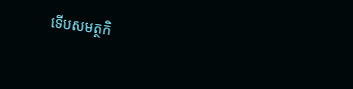ទើបសមត្ថកិ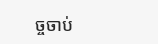ច្ចចាប់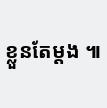ខ្លួនតែម្តង ៕